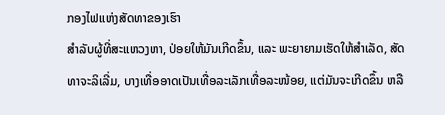ກອງໄຟແຫ່ງສັດທາຂອງເຮົາ
ສຳລັບຜູ້ທີ່ສະແຫວງຫາ, ປ່ອຍໃຫ້ມັນເກີດຂຶ້ນ, ແລະ ພະຍາຍາມເຮັດໃຫ້ສຳເລັດ, ສັດທາຈະລິເລີ່ມ, ບາງເທື່ອອາດເປັນເທື່ອລະເລັກເທື່ອລະໜ້ອຍ, ແຕ່ມັນຈະເກີດຂຶ້ນ ຫລື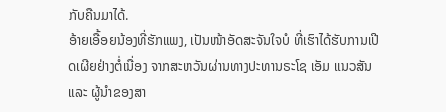ກັບຄືນມາໄດ້.
ອ້າຍເອື້ອຍນ້ອງທີ່ຮັກແພງ, ເປັນໜ້າອັດສະຈັນໃຈບໍ ທີ່ເຮົາໄດ້ຮັບການເປີດເຜີຍຢ່າງຕໍ່ເນື່ອງ ຈາກສະຫວັນຜ່ານທາງປະທານຣະໂຊ ເອັມ ແນວສັນ ແລະ ຜູ້ນຳຂອງສາ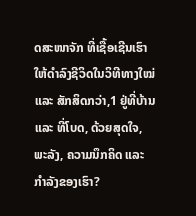ດສະໜາຈັກ ທີ່ເຊື້ອເຊີນເຮົາໃຫ້ດຳລົງຊີວິດໃນວິທີທາງໃໝ່ ແລະ ສັກສິດກວ່າ,1 ຢູ່ທີ່ບ້ານ ແລະ ທີ່ໂບດ, ດ້ວຍສຸດໃຈ, ພະລັງ, ຄວາມນຶກຄິດ ແລະ ກຳລັງຂອງເຮົາ?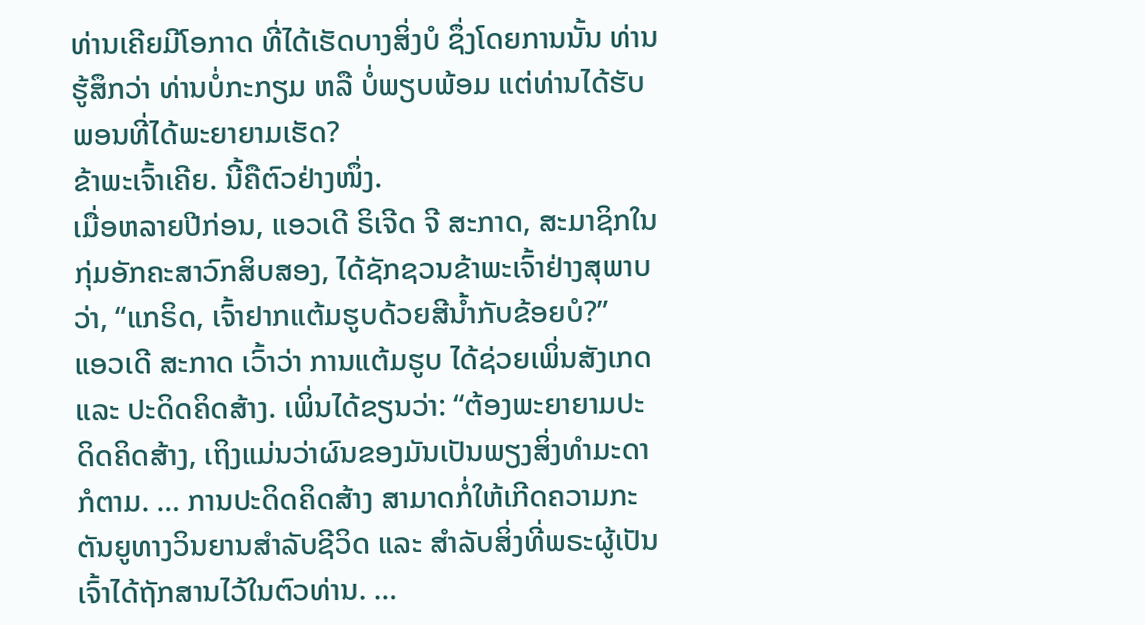ທ່ານເຄີຍມີໂອກາດ ທີ່ໄດ້ເຮັດບາງສິ່ງບໍ ຊຶ່ງໂດຍການນັ້ນ ທ່ານຮູ້ສຶກວ່າ ທ່ານບໍ່ກະກຽມ ຫລື ບໍ່ພຽບພ້ອມ ແຕ່ທ່ານໄດ້ຮັບພອນທີ່ໄດ້ພະຍາຍາມເຮັດ?
ຂ້າພະເຈົ້າເຄີຍ. ນີ້ຄືຕົວຢ່າງໜຶ່ງ.
ເມື່ອຫລາຍປີກ່ອນ, ແອວເດີ ຣິເຈີດ ຈີ ສະກາດ, ສະມາຊິກໃນກຸ່ມອັກຄະສາວົກສິບສອງ, ໄດ້ຊັກຊວນຂ້າພະເຈົ້າຢ່າງສຸພາບວ່າ, “ແກຣິດ, ເຈົ້າຢາກແຕ້ມຮູບດ້ວຍສີນ້ຳກັບຂ້ອຍບໍ?”
ແອວເດີ ສະກາດ ເວົ້າວ່າ ການແຕ້ມຮູບ ໄດ້ຊ່ວຍເພິ່ນສັງເກດ ແລະ ປະດິດຄິດສ້າງ. ເພິ່ນໄດ້ຂຽນວ່າ: “ຕ້ອງພະຍາຍາມປະດິດຄິດສ້າງ, ເຖິງແມ່ນວ່າຜົນຂອງມັນເປັນພຽງສິ່ງທຳມະດາກໍຕາມ. … ການປະດິດຄິດສ້າງ ສາມາດກໍ່ໃຫ້ເກີດຄວາມກະຕັນຍູທາງວິນຍານສຳລັບຊີວິດ ແລະ ສຳລັບສິ່ງທີ່ພຣະຜູ້ເປັນເຈົ້າໄດ້ຖັກສານໄວ້ໃນຕົວທ່ານ. …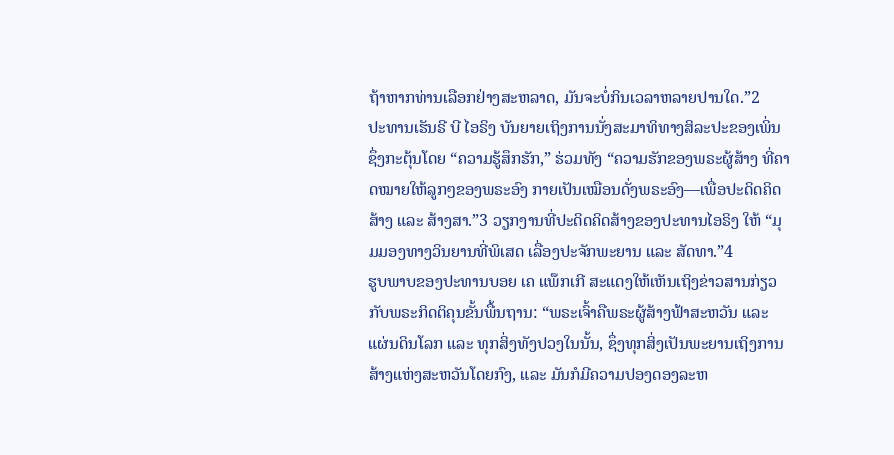ຖ້າຫາກທ່ານເລືອກຢ່າງສະຫລາດ, ມັນຈະບໍ່ກິນເວລາຫລາຍປານໃດ.”2
ປະທານເຮັນຣີ ບີ ໄອຣິງ ບັນຍາຍເຖິງການນັ່ງສະມາທິທາງສິລະປະຂອງເພິ່ນ ຊຶ່ງກະຕຸ້ນໂດຍ “ຄວາມຮູ້ສຶກຮັກ,” ຮ່ວມທັງ “ຄວາມຮັກຂອງພຣະຜູ້ສ້າງ ທີ່ຄາດໝາຍໃຫ້ລູກໆຂອງພຣະອົງ ກາຍເປັນເໝືອນດັ່ງພຣະອົງ—ເພື່ອປະດິດຄິດສ້າງ ແລະ ສ້າງສາ.”3 ວຽກງານທີ່ປະດິດຄິດສ້າງຂອງປະທານໄອຣິງ ໃຫ້ “ມຸມມອງທາງວິນຍານທີ່ພິເສດ ເລື່ອງປະຈັກພະຍານ ແລະ ສັດທາ.”4
ຮູບພາບຂອງປະທານບອຍ ເຄ ແພ໊ກເກີ ສະແດງໃຫ້ເຫັນເຖິງຂ່າວສານກ່ຽວກັບພຣະກິດຕິຄຸນຂັ້ນພື້ນຖານ: “ພຣະເຈົ້າຄືພຣະຜູ້ສ້າງຟ້າສະຫວັນ ແລະ ແຜ່ນດິນໂລກ ແລະ ທຸກສິ່ງທັງປວງໃນນັ້ນ, ຊຶ່ງທຸກສິ່ງເປັນພະຍານເຖິງການສ້າງແຫ່ງສະຫວັນໂດຍກົງ, ແລະ ມັນກໍມີຄວາມປອງດອງລະຫ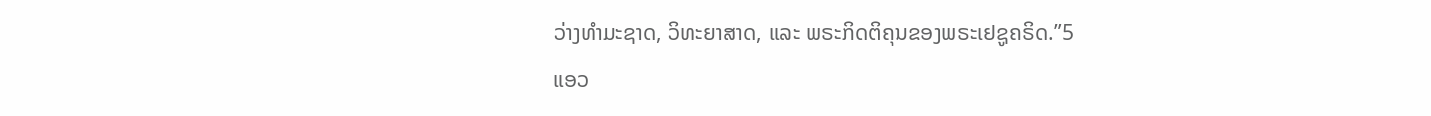ວ່າງທຳມະຊາດ, ວິທະຍາສາດ, ແລະ ພຣະກິດຕິຄຸນຂອງພຣະເຢຊູຄຣິດ.”5
ແອວ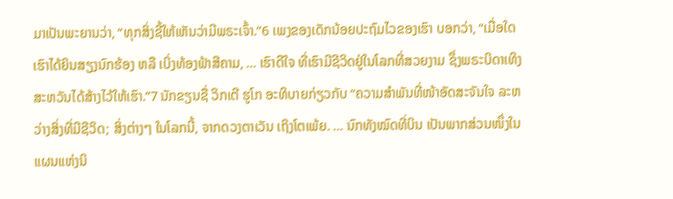ມາເປັນພະຍານວ່າ, “ທຸກສິ່ງຊີ້ໃຫ້ເຫັນວ່າມີພຣະເຈົ້າ.”6 ເພງຂອງເດັກນ້ອຍປະຖົມໄວຂອງເຮົາ ບອກວ່າ, “ເມື່ອໃດເຮົາໄດ້ຍິນສຽງນົກຮ້ອງ ຫລື ເບິ່ງທ້ອງຟ້າສີຄາມ, … ເຮົາດີໃຈ ທີ່ເຮົາມີຊີວິດຢູ່ໃນໂລກທີ່ສວຍງາມ ຊຶ່ງພຣະບິດາເທິງສະຫວັນໄດ້ສ້າງໄວ້ໃຫ້ເຮົາ.”7 ນັກຂຽນຊື່ ວິກເຕີ ຮູໂກ ອະທິບາຍກ່ຽວກັບ “ຄວາມສຳພັນທີ່ໜ້າອັດສະຈັນໃຈ ລະຫວ່າງສິ່ງທີ່ມີຊີວິດ; ສິ່ງຕ່າງໆ ໃນໂລກນີ້, ຈາກດວງຕາເວັນ ເຖິງໂຕເພ້ຍ. … ນົກທັງໝົດທີ່ບິນ ເປັນພາກສ່ວນໜຶ່ງໃນແຜນແຫ່ງນິ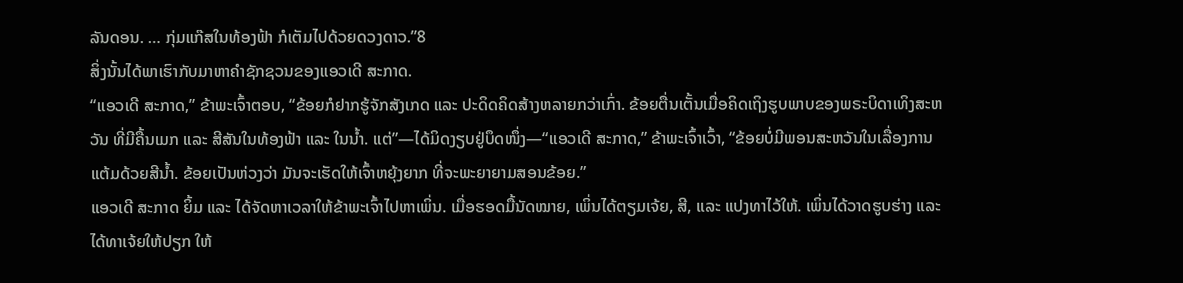ລັນດອນ. … ກຸ່ມແກ໊ສໃນທ້ອງຟ້າ ກໍເຕັມໄປດ້ວຍດວງດາວ.”8
ສິ່ງນັ້ນໄດ້ພາເຮົາກັບມາຫາຄຳຊັກຊວນຂອງແອວເດີ ສະກາດ.
“ແອວເດີ ສະກາດ,” ຂ້າພະເຈົ້າຕອບ, “ຂ້ອຍກໍຢາກຮູ້ຈັກສັງເກດ ແລະ ປະດິດຄິດສ້າງຫລາຍກວ່າເກົ່າ. ຂ້ອຍຕື່ນເຕັ້ນເມື່ອຄິດເຖິງຮູບພາບຂອງພຣະບິດາເທິງສະຫວັນ ທີ່ມີຄື້ນເມກ ແລະ ສີສັນໃນທ້ອງຟ້າ ແລະ ໃນນ້ຳ. ແຕ່”—ໄດ້ມິດງຽບຢູ່ບຶດໜຶ່ງ—“ແອວເດີ ສະກາດ,” ຂ້າພະເຈົ້າເວົ້າ, “ຂ້ອຍບໍ່ມີພອນສະຫວັນໃນເລື່ອງການແຕ້ມດ້ວຍສີນ້ຳ. ຂ້ອຍເປັນຫ່ວງວ່າ ມັນຈະເຮັດໃຫ້ເຈົ້າຫຍຸ້ງຍາກ ທີ່ຈະພະຍາຍາມສອນຂ້ອຍ.”
ແອວເດີ ສະກາດ ຍິ້ມ ແລະ ໄດ້ຈັດຫາເວລາໃຫ້ຂ້າພະເຈົ້າໄປຫາເພິ່ນ. ເມື່ອຮອດມື້ນັດໝາຍ, ເພິ່ນໄດ້ຕຽມເຈ້ຍ, ສີ, ແລະ ແປງທາໄວ້ໃຫ້. ເພິ່ນໄດ້ວາດຮູບຮ່າງ ແລະ ໄດ້ທາເຈ້ຍໃຫ້ປຽກ ໃຫ້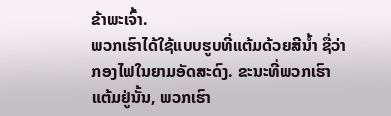ຂ້າພະເຈົ້າ.
ພວກເຮົາໄດ້ໃຊ້ແບບຮູບທີ່ແຕ້ມດ້ວຍສີນ້ຳ ຊື່ວ່າ ກອງໄຟໃນຍາມອັດສະດົງ. ຂະນະທີ່ພວກເຮົາແຕ້ມຢູ່ນັ້ນ, ພວກເຮົາ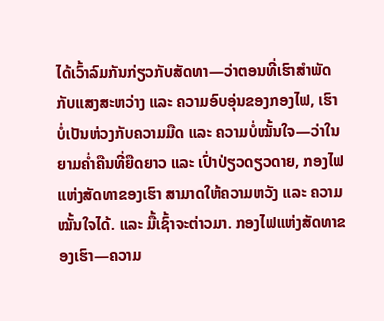ໄດ້ເວົ້າລົມກັນກ່ຽວກັບສັດທາ—ວ່າຕອນທີ່ເຮົາສຳພັດກັບແສງສະຫວ່າງ ແລະ ຄວາມອົບອຸ່ນຂອງກອງໄຟ, ເຮົາບໍ່ເປັນຫ່ວງກັບຄວາມມືດ ແລະ ຄວາມບໍ່ໝັ້ນໃຈ—ວ່າໃນຍາມຄ່ຳຄືນທີ່ຍືດຍາວ ແລະ ເປົ່າປ່ຽວດຽວດາຍ, ກອງໄຟແຫ່ງສັດທາຂອງເຮົາ ສາມາດໃຫ້ຄວາມຫວັງ ແລະ ຄວາມໝັ້ນໃຈໄດ້. ແລະ ມື້ເຊົ້າຈະຕ່າວມາ. ກອງໄຟແຫ່ງສັດທາຂອງເຮົາ—ຄວາມ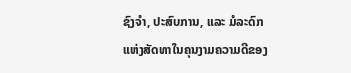ຊົງຈຳ, ປະສົບການ, ແລະ ມໍລະດົກແຫ່ງສັດທາໃນຄຸນງາມຄວາມດີຂອງ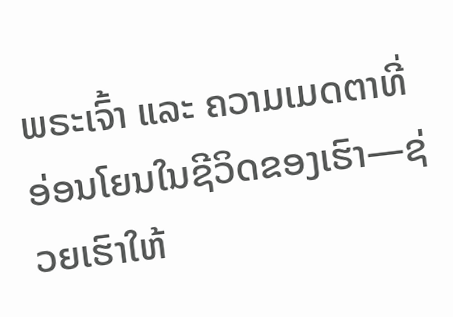ພຣະເຈົ້າ ແລະ ຄວາມເມດຕາທີ່ອ່ອນໂຍນໃນຊີວິດຂອງເຮົາ—ຊ່ວຍເຮົາໃຫ້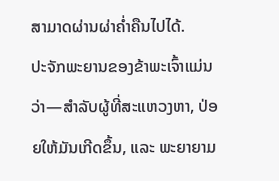ສາມາດຜ່ານຜ່າຄ່ຳຄືນໄປໄດ້.
ປະຈັກພະຍານຂອງຂ້າພະເຈົ້າແມ່ນວ່າ—ສຳລັບຜູ້ທີ່ສະແຫວງຫາ, ປ່ອຍໃຫ້ມັນເກີດຂຶ້ນ, ແລະ ພະຍາຍາມ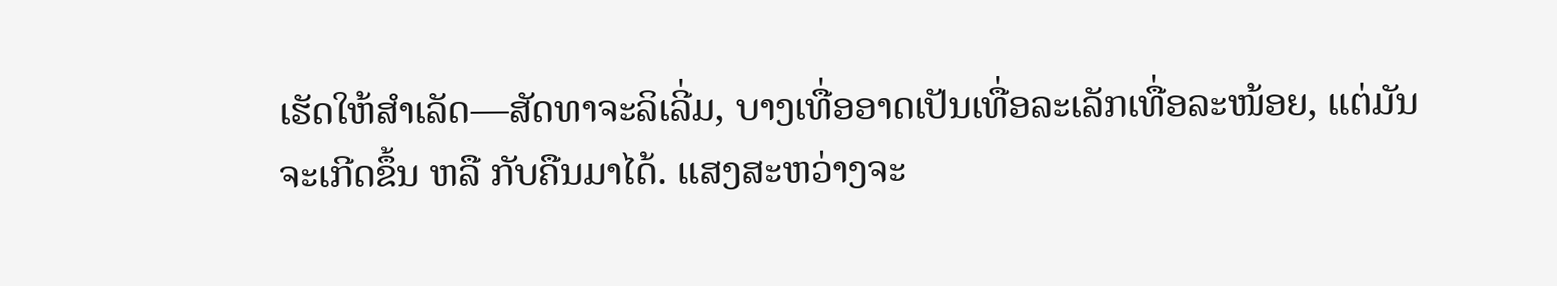ເຮັດໃຫ້ສຳເລັດ—ສັດທາຈະລິເລີ່ມ, ບາງເທື່ອອາດເປັນເທື່ອລະເລັກເທື່ອລະໜ້ອຍ, ແຕ່ມັນຈະເກີດຂຶ້ນ ຫລື ກັບຄືນມາໄດ້. ແສງສະຫວ່າງຈະ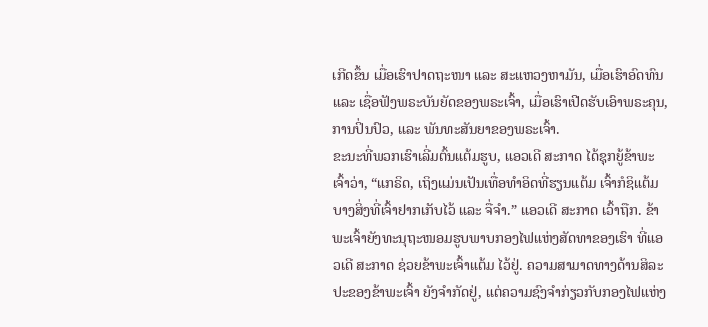ເກີດຂຶ້ນ ເມື່ອເຮົາປາດຖະໜາ ແລະ ສະແຫວງຫາມັນ, ເມື່ອເຮົາອົດທົນ ແລະ ເຊື່ອຟັງພຣະບັນຍັດຂອງພຣະເຈົ້າ, ເມື່ອເຮົາເປີດຮັບເອົາພຣະຄຸນ, ການປິ່ນປົວ, ແລະ ພັນທະສັນຍາຂອງພຣະເຈົ້າ.
ຂະນະທີ່ພວກເຮົາເລີ່ມຕົ້ນແຕ້ມຮູບ, ແອວເດີ ສະກາດ ໄດ້ຊຸກຍູ້ຂ້າພະເຈົ້າວ່າ, “ແກຣິດ, ເຖິງແມ່ນເປັນເທື່ອທຳອິດທີ່ຮຽນແຕ້ມ ເຈົ້າກໍຊິແຕ້ມບາງສິ່ງທີ່ເຈົ້າຢາກເກັບໄວ້ ແລະ ຈື່ຈຳ.” ແອວເດີ ສະກາດ ເວົ້າຖືກ. ຂ້າພະເຈົ້າຍັງທະນຸຖະໜອມຮູບພາບກອງໄຟແຫ່ງສັດທາຂອງເຮົາ ທີ່ແອວເດີ ສະກາດ ຊ່ວຍຂ້າພະເຈົ້າແຕ້ມ ໄວ້ຢູ່. ຄວາມສາມາດທາງດ້ານສິລະປະຂອງຂ້າພະເຈົ້າ ຍັງຈຳກັດຢູ່, ແຕ່ຄວາມຊົງຈຳກ່ຽວກັບກອງໄຟແຫ່ງ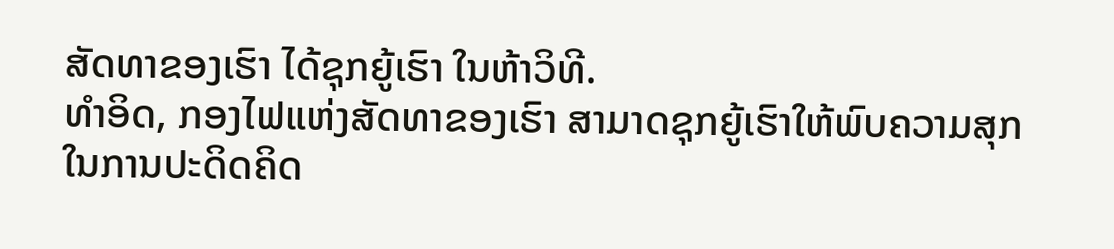ສັດທາຂອງເຮົາ ໄດ້ຊຸກຍູ້ເຮົາ ໃນຫ້າວິທີ.
ທຳອິດ, ກອງໄຟແຫ່ງສັດທາຂອງເຮົາ ສາມາດຊຸກຍູ້ເຮົາໃຫ້ພົບຄວາມສຸກໃນການປະດິດຄິດ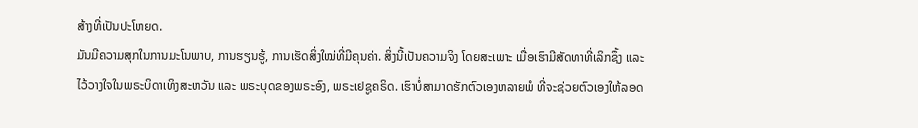ສ້າງທີ່ເປັນປະໂຫຍດ.
ມັນມີຄວາມສຸກໃນການມະໂນພາບ, ການຮຽນຮູ້, ການເຮັດສິ່ງໃໝ່ທີ່ມີຄຸນຄ່າ. ສິ່ງນີ້ເປັນຄວາມຈິງ ໂດຍສະເພາະ ເມື່ອເຮົາມີສັດທາທີ່ເລິກຊຶ້ງ ແລະ ໄວ້ວາງໃຈໃນພຣະບິດາເທິງສະຫວັນ ແລະ ພຣະບຸດຂອງພຣະອົງ, ພຣະເຢຊູຄຣິດ. ເຮົາບໍ່ສາມາດຮັກຕົວເອງຫລາຍພໍ ທີ່ຈະຊ່ວຍຕົວເອງໃຫ້ລອດ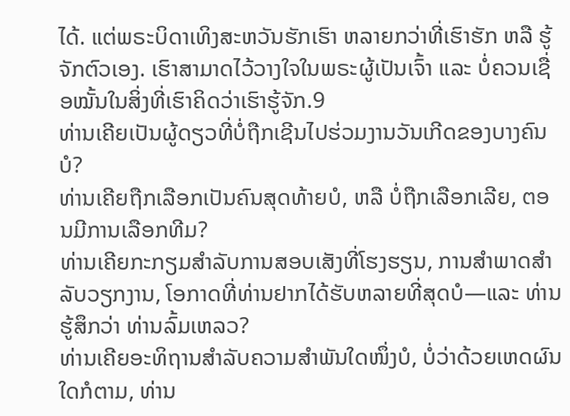ໄດ້. ແຕ່ພຣະບິດາເທິງສະຫວັນຮັກເຮົາ ຫລາຍກວ່າທີ່ເຮົາຮັກ ຫລື ຮູ້ຈັກຕົວເອງ. ເຮົາສາມາດໄວ້ວາງໃຈໃນພຣະຜູ້ເປັນເຈົ້າ ແລະ ບໍ່ຄວນເຊື່ອໝັ້ນໃນສິ່ງທີ່ເຮົາຄິດວ່າເຮົາຮູ້ຈັກ.9
ທ່ານເຄີຍເປັນຜູ້ດຽວທີ່ບໍ່ຖືກເຊີນໄປຮ່ວມງານວັນເກີດຂອງບາງຄົນບໍ?
ທ່ານເຄີຍຖືກເລືອກເປັນຄົນສຸດທ້າຍບໍ, ຫລື ບໍ່ຖືກເລືອກເລີຍ, ຕອນມີການເລືອກທີມ?
ທ່ານເຄີຍກະກຽມສຳລັບການສອບເສັງທີ່ໂຮງຮຽນ, ການສຳພາດສຳລັບວຽກງານ, ໂອກາດທີ່ທ່ານຢາກໄດ້ຮັບຫລາຍທີ່ສຸດບໍ—ແລະ ທ່ານຮູ້ສຶກວ່າ ທ່ານລົ້ມເຫລວ?
ທ່ານເຄີຍອະທິຖານສຳລັບຄວາມສຳພັນໃດໜຶ່ງບໍ, ບໍ່ວ່າດ້ວຍເຫດຜົນໃດກໍຕາມ, ທ່ານ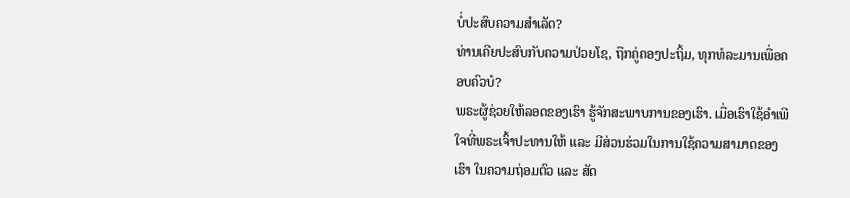ບໍ່ປະສົບຄວາມສຳເລັດ?
ທ່ານເຄີຍປະສົບກັບຄວາມປ່ວຍໂຊ, ຖືກຄູ່ຄອງປະຖິ້ມ, ທຸກທໍລະມານເພື່ອຄອບຄົວບໍ?
ພຣະຜູ້ຊ່ວຍໃຫ້ລອດຂອງເຮົາ ຮູ້ຈັກສະພາບການຂອງເຮົາ. ເມື່ອເຮົາໃຊ້ອຳເພີໃຈທີ່ພຣະເຈົ້າປະທານໃຫ້ ແລະ ມີສ່ວນຮ່ວມໃນການໃຊ້ຄວາມສາມາດຂອງເຮົາ ໃນຄວາມຖ່ອມຕົວ ແລະ ສັດ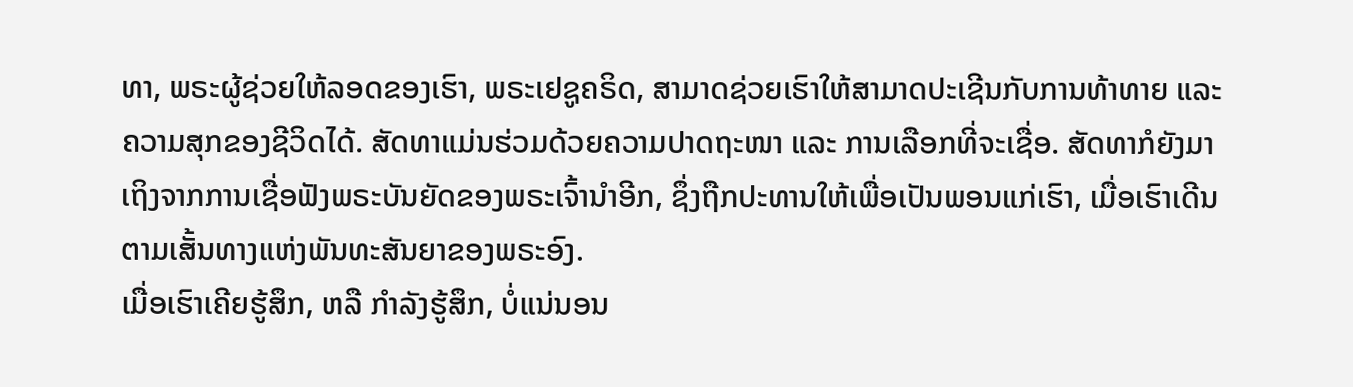ທາ, ພຣະຜູ້ຊ່ວຍໃຫ້ລອດຂອງເຮົາ, ພຣະເຢຊູຄຣິດ, ສາມາດຊ່ວຍເຮົາໃຫ້ສາມາດປະເຊີນກັບການທ້າທາຍ ແລະ ຄວາມສຸກຂອງຊີວິດໄດ້. ສັດທາແມ່ນຮ່ວມດ້ວຍຄວາມປາດຖະໜາ ແລະ ການເລືອກທີ່ຈະເຊື່ອ. ສັດທາກໍຍັງມາເຖິງຈາກການເຊື່ອຟັງພຣະບັນຍັດຂອງພຣະເຈົ້ານຳອີກ, ຊຶ່ງຖືກປະທານໃຫ້ເພື່ອເປັນພອນແກ່ເຮົາ, ເມື່ອເຮົາເດີນຕາມເສັ້ນທາງແຫ່ງພັນທະສັນຍາຂອງພຣະອົງ.
ເມື່ອເຮົາເຄີຍຮູ້ສຶກ, ຫລື ກຳລັງຮູ້ສຶກ, ບໍ່ແນ່ນອນ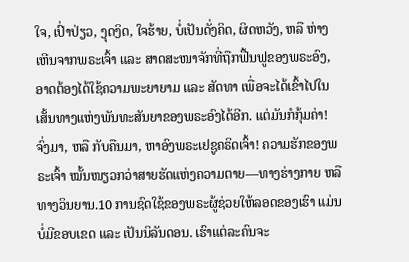ໃຈ, ເປົ່າປ່ຽວ, ງຸດງິດ, ໃຈຮ້າຍ, ບໍ່ເປັນດັ່ງຄິດ, ຜິດຫວັງ, ຫລື ຫ່າງເຫີນຈາກພຣະເຈົ້າ ແລະ ສາດສະໜາຈັກທີ່ຖືກຟື້ນຟູຂອງພຣະອົງ, ອາດຕ້ອງໄດ້ໃຊ້ຄວາມພະຍາຍາມ ແລະ ສັດທາ ເພື່ອຈະໄດ້ເຂົ້າໄປໃນເສັ້ນທາງແຫ່ງພັນທະສັນຍາຂອງພຣະອົງໄດ້ອີກ. ແຕ່ມັນກໍກຸ້ມຄ່າ! ຈົ່ງມາ, ຫລື ກັບຄືນມາ, ຫາອົງພຣະເຢຊູຄຣິດເຈົ້າ! ຄວາມຮັກຂອງພຣະເຈົ້າ ໝັ້ນໜຽວກວ່າສາຍຮັດແຫ່ງຄວາມຕາຍ—ທາງຮ່າງກາຍ ຫລື ທາງວິນຍານ.10 ການຊົດໃຊ້ຂອງພຣະຜູ້ຊ່ວຍໃຫ້ລອດຂອງເຮົາ ແມ່ນບໍ່ມີຂອບເຂດ ແລະ ເປັນນິລັນດອນ. ເຮົາແຕ່ລະຄົນຈະ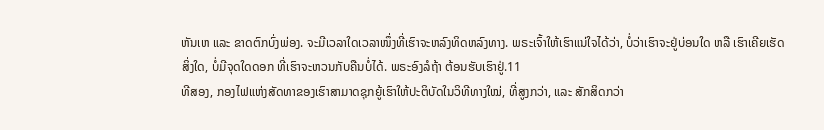ຫັນເຫ ແລະ ຂາດຕົກບົ່ງພ່ອງ. ຈະມີເວລາໃດເວລາໜຶ່ງທີ່ເຮົາຈະຫລົງທິດຫລົງທາງ. ພຣະເຈົ້າໃຫ້ເຮົາແນ່ໃຈໄດ້ວ່າ, ບໍ່ວ່າເຮົາຈະຢູ່ບ່ອນໃດ ຫລື ເຮົາເຄີຍເຮັດສິ່ງໃດ, ບໍ່ມີຈຸດໃດດອກ ທີ່ເຮົາຈະຫວນກັບຄືນບໍ່ໄດ້. ພຣະອົງລໍຖ້າ ຕ້ອນຮັບເຮົາຢູ່.11
ທີສອງ, ກອງໄຟແຫ່ງສັດທາຂອງເຮົາສາມາດຊຸກຍູ້ເຮົາໃຫ້ປະຕິບັດໃນວິທີທາງໃໝ່, ທີ່ສູງກວ່າ, ແລະ ສັກສິດກວ່າ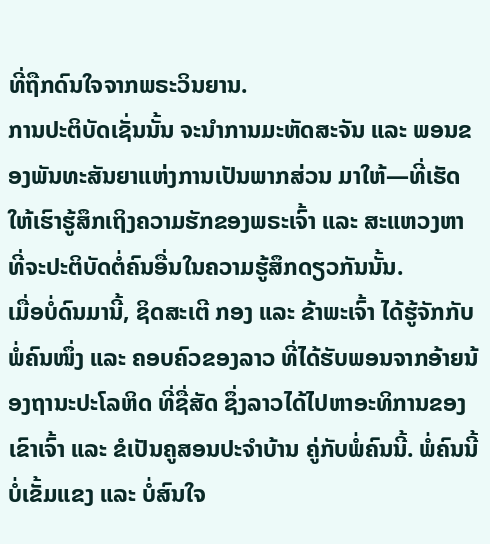ທີ່ຖືກດົນໃຈຈາກພຣະວິນຍານ.
ການປະຕິບັດເຊັ່ນນັ້ນ ຈະນຳການມະຫັດສະຈັນ ແລະ ພອນຂອງພັນທະສັນຍາແຫ່ງການເປັນພາກສ່ວນ ມາໃຫ້—ທີ່ເຮັດໃຫ້ເຮົາຮູ້ສຶກເຖິງຄວາມຮັກຂອງພຣະເຈົ້າ ແລະ ສະແຫວງຫາທີ່ຈະປະຕິບັດຕໍ່ຄົນອື່ນໃນຄວາມຮູ້ສຶກດຽວກັນນັ້ນ.
ເມື່ອບໍ່ດົນມານີ້, ຊິດສະເຕີ ກອງ ແລະ ຂ້າພະເຈົ້າ ໄດ້ຮູ້ຈັກກັບພໍ່ຄົນໜຶ່ງ ແລະ ຄອບຄົວຂອງລາວ ທີ່ໄດ້ຮັບພອນຈາກອ້າຍນ້ອງຖານະປະໂລຫິດ ທີ່ຊື່ສັດ ຊຶ່ງລາວໄດ້ໄປຫາອະທິການຂອງເຂົາເຈົ້າ ແລະ ຂໍເປັນຄູສອນປະຈຳບ້ານ ຄູ່ກັບພໍ່ຄົນນີ້. ພໍ່ຄົນນີ້ບໍ່ເຂັ້ມແຂງ ແລະ ບໍ່ສົນໃຈ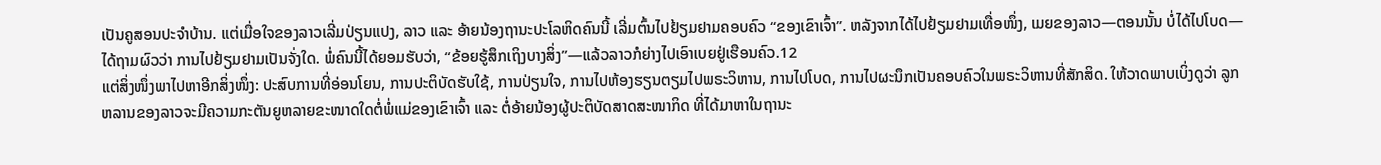ເປັນຄູສອນປະຈຳບ້ານ. ແຕ່ເມື່ອໃຈຂອງລາວເລີ່ມປ່ຽນແປງ, ລາວ ແລະ ອ້າຍນ້ອງຖານະປະໂລຫິດຄົນນີ້ ເລີ່ມຕົ້ນໄປຢ້ຽມຢາມຄອບຄົວ “ຂອງເຂົາເຈົ້າ”. ຫລັງຈາກໄດ້ໄປຢ້ຽມຢາມເທື່ອໜຶ່ງ, ເມຍຂອງລາວ—ຕອນນັ້ນ ບໍ່ໄດ້ໄປໂບດ—ໄດ້ຖາມຜົວວ່າ ການໄປຢ້ຽມຢາມເປັນຈັ່ງໃດ. ພໍ່ຄົນນີ້ໄດ້ຍອມຮັບວ່າ, “ຂ້ອຍຮູ້ສຶກເຖິງບາງສິ່ງ”—ແລ້ວລາວກໍຍ່າງໄປເອົາເບຍຢູ່ເຮືອນຄົວ.12
ແຕ່ສິ່ງໜຶ່ງພາໄປຫາອີກສິ່ງໜຶ່ງ: ປະສົບການທີ່ອ່ອນໂຍນ, ການປະຕິບັດຮັບໃຊ້, ການປ່ຽນໃຈ, ການໄປຫ້ອງຮຽນຕຽມໄປພຣະວິຫານ, ການໄປໂບດ, ການໄປຜະນຶກເປັນຄອບຄົວໃນພຣະວິຫານທີ່ສັກສິດ. ໃຫ້ວາດພາບເບິ່ງດູວ່າ ລູກຫລານຂອງລາວຈະມີຄວາມກະຕັນຍູຫລາຍຂະໜາດໃດຕໍ່ພໍ່ແມ່ຂອງເຂົາເຈົ້າ ແລະ ຕໍ່ອ້າຍນ້ອງຜູ້ປະຕິບັດສາດສະໜາກິດ ທີ່ໄດ້ມາຫາໃນຖານະ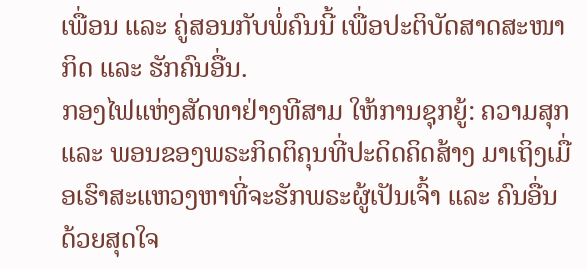ເພື່ອນ ແລະ ຄູ່ສອນກັບພໍ່ຄົນນີ້ ເພື່ອປະຕິບັດສາດສະໜາກິດ ແລະ ຮັກຄົນອື່ນ.
ກອງໄຟແຫ່ງສັດທາຢ່າງທີສາມ ໃຫ້ການຊຸກຍູ້: ຄວາມສຸກ ແລະ ພອນຂອງພຣະກິດຕິຄຸນທີ່ປະດິດຄິດສ້າງ ມາເຖິງເມື່ອເຮົາສະແຫວງຫາທີ່ຈະຮັກພຣະຜູ້ເປັນເຈົ້າ ແລະ ຄົນອື່ນ ດ້ວຍສຸດໃຈ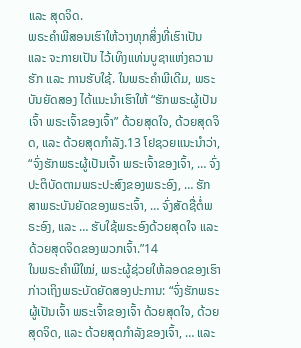ແລະ ສຸດຈິດ.
ພຣະຄຳພີສອນເຮົາໃຫ້ວາງທຸກສິ່ງທີ່ເຮົາເປັນ ແລະ ຈະກາຍເປັນ ໄວ້ເທິງແທ່ນບູຊາແຫ່ງຄວາມຮັກ ແລະ ການຮັບໃຊ້. ໃນພຣະຄຳພີເດີມ, ພຣະບັນຍັດສອງ ໄດ້ແນະນຳເຮົາໃຫ້ “ຮັກພຣະຜູ້ເປັນເຈົ້າ ພຣະເຈົ້າຂອງເຈົ້າ” ດ້ວຍສຸດໃຈ, ດ້ວຍສຸດຈິດ, ແລະ ດ້ວຍສຸດກຳລັງ.13 ໂຢຊວຍແນະນຳວ່າ, “ຈົ່ງຮັກພຣະຜູ້ເປັນເຈົ້າ ພຣະເຈົ້າຂອງເຈົ້າ, … ຈົ່ງປະຕິບັດຕາມພຣະປະສົງຂອງພຣະອົງ, … ຮັກສາພຣະບັນຍັດຂອງພຣະເຈົ້າ, … ຈົ່ງສັດຊື່ຕໍ່ພຣະອົງ, ແລະ … ຮັບໃຊ້ພຣະອົງດ້ວຍສຸດໃຈ ແລະ ດ້ວຍສຸດຈິດຂອງພວກເຈົ້າ.”14
ໃນພຣະຄຳພີໃໝ່, ພຣະຜູ້ຊ່ວຍໃຫ້ລອດຂອງເຮົາກ່າວເຖິງພຣະບັດຍັດສອງປະການ: “ຈົ່ງຮັກພຣະຜູ້ເປັນເຈົ້າ ພຣະເຈົ້າຂອງເຈົ້າ ດ້ວຍສຸດໃຈ, ດ້ວຍສຸດຈິດ, ແລະ ດ້ວຍສຸດກຳລັງຂອງເຈົ້າ, … ແລະ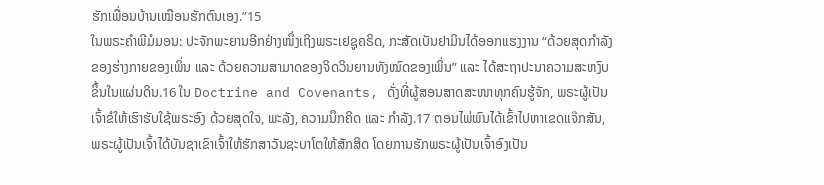ຮັກເພື່ອນບ້ານເໝືອນຮັກຕົນເອງ.”15
ໃນພຣະຄຳພີມໍມອນ: ປະຈັກພະຍານອີກຢ່າງໜຶ່ງເຖິງພຣະເຢຊູຄຣິດ, ກະສັດເບັນຢາມິນໄດ້ອອກແຮງງານ “ດ້ວຍສຸດກຳລັງຂອງຮ່າງກາຍຂອງເພິ່ນ ແລະ ດ້ວຍຄວາມສາມາດຂອງຈິດວິນຍານທັງໝົດຂອງເພິ່ນ” ແລະ ໄດ້ສະຖາປະນາຄວາມສະຫງົບຂຶ້ນໃນແຜ່ນດິນ.16 ໃນ Doctrine and Covenants, ດັ່ງທີ່ຜູ້ສອນສາດສະໜາທຸກຄົນຮູ້ຈັກ, ພຣະຜູ້ເປັນເຈົ້າຂໍໃຫ້ເຮົາຮັບໃຊ້ພຣະອົງ ດ້ວຍສຸດໃຈ, ພະລັງ, ຄວາມນຶກຄິດ ແລະ ກຳລັງ.17 ຕອນໄພ່ພົນໄດ້ເຂົ້າໄປຫາເຂດແຈ໊ກສັນ, ພຣະຜູ້ເປັນເຈົ້າໄດ້ບັນຊາເຂົາເຈົ້າໃຫ້ຮັກສາວັນຊະບາໂຕໃຫ້ສັກສິດ ໂດຍການຮັກພຣະຜູ້ເປັນເຈົ້າອົງເປັນ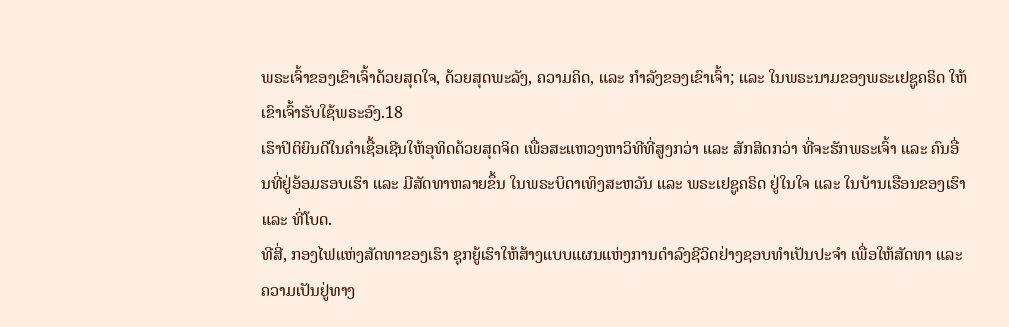ພຣະເຈົ້າຂອງເຂົາເຈົ້າດ້ວຍສຸດໃຈ, ດ້ວຍສຸດພະລັງ, ຄວາມຄິດ, ແລະ ກຳລັງຂອງເຂົາເຈົ້າ; ແລະ ໃນພຣະນາມຂອງພຣະເຢຊູຄຣິດ ໃຫ້ເຂົາເຈົ້າຮັບໃຊ້ພຣະອົງ.18
ເຮົາປິຕິຍິນດີໃນຄຳເຊື້ອເຊີນໃຫ້ອຸທິດດ້ວຍສຸດຈິດ ເພື່ອສະແຫວງຫາວິທີທີ່ສູງກວ່າ ແລະ ສັກສິດກວ່າ ທີ່ຈະຮັກພຣະເຈົ້າ ແລະ ຄົນອື່ນທີ່ຢູ່ອ້ອມຮອບເຮົາ ແລະ ມີສັດທາຫລາຍຂຶ້ນ ໃນພຣະບິດາເທິງສະຫວັນ ແລະ ພຣະເຢຊູຄຣິດ ຢູ່ໃນໃຈ ແລະ ໃນບ້ານເຮືອນຂອງເຮົາ ແລະ ທີ່ໂບດ.
ທີສີ່, ກອງໄຟແຫ່ງສັດທາຂອງເຮົາ ຊຸກຍູ້ເຮົາໃຫ້ສ້າງແບບແຜນແຫ່ງການດຳລົງຊີວິດຢ່າງຊອບທຳເປັນປະຈຳ ເພື່ອໃຫ້ສັດທາ ແລະ ຄວາມເປັນຢູ່ທາງ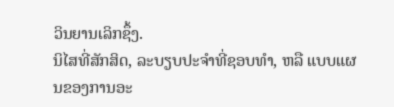ວິນຍານເລິກຊຶ້ງ.
ນິໄສທີ່ສັກສິດ, ລະບຽບປະຈຳທີ່ຊອບທຳ, ຫລື ແບບແຜນຂອງການອະ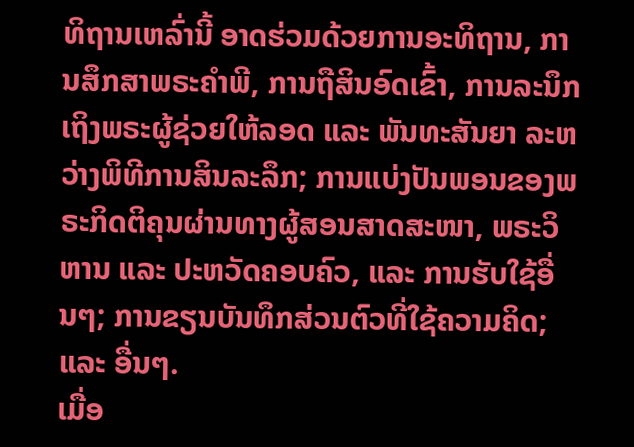ທິຖານເຫລົ່ານີ້ ອາດຮ່ວມດ້ວຍການອະທິຖານ, ການສຶກສາພຣະຄຳພີ, ການຖືສິນອົດເຂົ້າ, ການລະນຶກເຖິງພຣະຜູ້ຊ່ວຍໃຫ້ລອດ ແລະ ພັນທະສັນຍາ ລະຫວ່າງພິທີການສິນລະລຶກ; ການແບ່ງປັນພອນຂອງພຣະກິດຕິຄຸນຜ່ານທາງຜູ້ສອນສາດສະໜາ, ພຣະວິຫານ ແລະ ປະຫວັດຄອບຄົວ, ແລະ ການຮັບໃຊ້ອື່ນໆ; ການຂຽນບັນທຶກສ່ວນຕົວທີ່ໃຊ້ຄວາມຄິດ; ແລະ ອື່ນໆ.
ເມື່ອ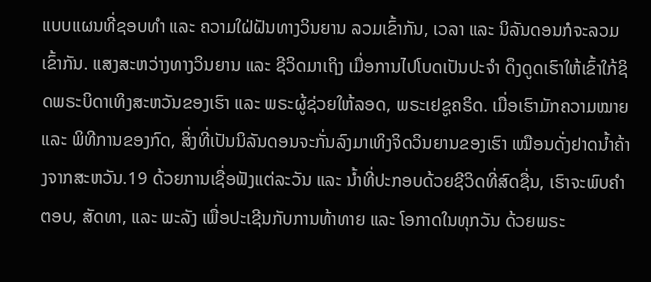ແບບແຜນທີ່ຊອບທຳ ແລະ ຄວາມໃຝ່ຝັນທາງວິນຍານ ລວມເຂົ້າກັນ, ເວລາ ແລະ ນິລັນດອນກໍຈະລວມເຂົ້າກັນ. ແສງສະຫວ່າງທາງວິນຍານ ແລະ ຊີວິດມາເຖິງ ເມື່ອການໄປໂບດເປັນປະຈຳ ດຶງດູດເຮົາໃຫ້ເຂົ້າໃກ້ຊິດພຣະບິດາເທິງສະຫວັນຂອງເຮົາ ແລະ ພຣະຜູ້ຊ່ວຍໃຫ້ລອດ, ພຣະເຢຊູຄຣິດ. ເມື່ອເຮົາມັກຄວາມໝາຍ ແລະ ພິທີການຂອງກົດ, ສິ່ງທີ່ເປັນນິລັນດອນຈະກັ່ນລົງມາເທິງຈິດວິນຍານຂອງເຮົາ ເໝືອນດັ່ງຢາດນ້ຳຄ້າງຈາກສະຫວັນ.19 ດ້ວຍການເຊື່ອຟັງແຕ່ລະວັນ ແລະ ນ້ຳທີ່ປະກອບດ້ວຍຊີວິດທີ່ສົດຊື່ນ, ເຮົາຈະພົບຄຳຕອບ, ສັດທາ, ແລະ ພະລັງ ເພື່ອປະເຊີນກັບການທ້າທາຍ ແລະ ໂອກາດໃນທຸກວັນ ດ້ວຍພຣະ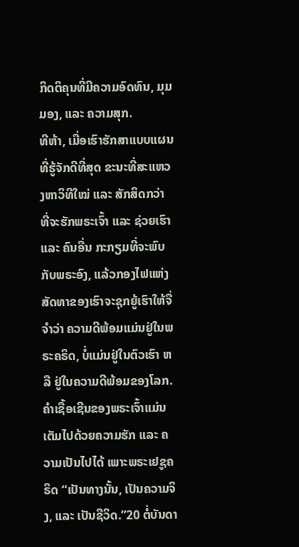ກິດຕິຄຸນທີ່ມີຄວາມອົດທົນ, ມຸມມອງ, ແລະ ຄວາມສຸກ.
ທີຫ້າ, ເມື່ອເຮົາຮັກສາແບບແຜນທີ່ຮູ້ຈັກດີທີ່ສຸດ ຂະນະທີ່ສະແຫວງຫາວິທີໃໝ່ ແລະ ສັກສິດກວ່າ ທີ່ຈະຮັກພຣະເຈົ້າ ແລະ ຊ່ວຍເຮົາ ແລະ ຄົນອື່ນ ກະກຽມທີ່ຈະພົບກັບພຣະອົງ, ແລ້ວກອງໄຟແຫ່ງສັດທາຂອງເຮົາຈະຊຸກຍູ້ເຮົາໃຫ້ຈື່ຈຳວ່າ ຄວາມດີພ້ອມແມ່ນຢູ່ໃນພຣະຄຣິດ, ບໍ່ແມ່ນຢູ່ໃນຕົວເຮົາ ຫລື ຢູ່ໃນຄວາມດີພ້ອມຂອງໂລກ.
ຄຳເຊື້ອເຊີນຂອງພຣະເຈົ້າແມ່ນເຕັມໄປດ້ວຍຄວາມຮັກ ແລະ ຄວາມເປັນໄປໄດ້ ເພາະພຣະເຢຊູຄຣິດ “ເປັນທາງນັ້ນ, ເປັນຄວາມຈິງ, ແລະ ເປັນຊີວິດ.”20 ຕໍ່ບັນດາ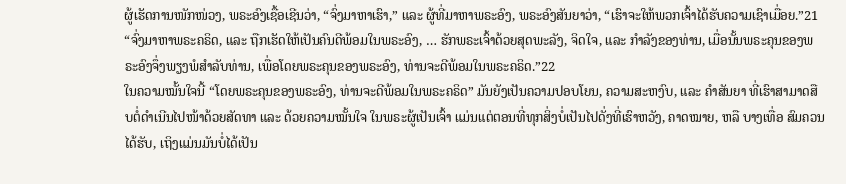ຜູ້ເຮັດການໜັກໜ່ວງ, ພຣະອົງເຊື້ອເຊີນວ່າ, “ຈົ່ງມາຫາເຮົາ,” ແລະ ຜູ້ທີ່ມາຫາພຣະອົງ, ພຣະອົງສັນຍາວ່າ, “ເຮົາຈະໃຫ້ພວກເຈົ້າໄດ້ຮັບຄວາມເຊົາເມື່ອຍ.”21 “ຈົ່ງມາຫາພຣະຄຣິດ, ແລະ ຖືກເຮັດໃຫ້ເປັນຄົນດີພ້ອມໃນພຣະອົງ, … ຮັກພຣະເຈົ້າດ້ວຍສຸດພະລັງ, ຈິດໃຈ, ແລະ ກຳລັງຂອງທ່ານ, ເມື່ອນັ້ນພຣະຄຸນຂອງພຣະອົງຈຶ່ງພຽງພໍສຳລັບທ່ານ, ເພື່ອໂດຍພຣະຄຸນຂອງພຣະອົງ, ທ່ານຈະດີພ້ອມໃນພຣະຄຣິດ.”22
ໃນຄວາມໝັ້ນໃຈນີ້ “ໂດຍພຣະຄຸນຂອງພຣະອົງ, ທ່ານຈະດີພ້ອມໃນພຣະຄຣິດ” ມັນຍັງເປັນຄວາມປອບໂຍນ, ຄວາມສະຫງົບ, ແລະ ຄຳສັນຍາ ທີ່ເຮົາສາມາດສືບຕໍ່ດຳເນີນໄປໜ້າດ້ວຍສັດທາ ແລະ ດ້ວຍຄວາມໝັ້ນໃຈ ໃນພຣະຜູ້ເປັນເຈົ້າ ແມ່ນແຕ່ຕອນທີ່ທຸກສິ່ງບໍ່ເປັນໄປດັ່ງທີ່ເຮົາຫວັງ, ຄາດໝາຍ, ຫລື ບາງເທື່ອ ສົມຄວນໄດ້ຮັບ, ເຖິງແມ່ນມັນບໍ່ໄດ້ເປັນ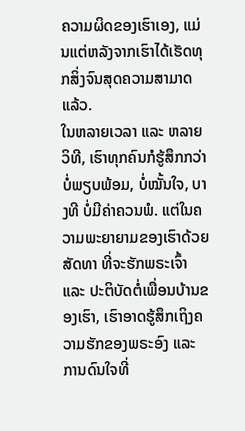ຄວາມຜິດຂອງເຮົາເອງ, ແມ່ນແຕ່ຫລັງຈາກເຮົາໄດ້ເຮັດທຸກສິ່ງຈົນສຸດຄວາມສາມາດແລ້ວ.
ໃນຫລາຍເວລາ ແລະ ຫລາຍວິທີ, ເຮົາທຸກຄົນກໍຮູ້ສຶກກວ່າບໍ່ພຽບພ້ອມ, ບໍ່ໝັ້ນໃຈ, ບາງທີ ບໍ່ມີຄ່າຄວນພໍ. ແຕ່ໃນຄວາມພະຍາຍາມຂອງເຮົາດ້ວຍສັດທາ ທີ່ຈະຮັກພຣະເຈົ້າ ແລະ ປະຕິບັດຕໍ່ເພື່ອນບ້ານຂອງເຮົາ, ເຮົາອາດຮູ້ສຶກເຖິງຄວາມຮັກຂອງພຣະອົງ ແລະ ການດົນໃຈທີ່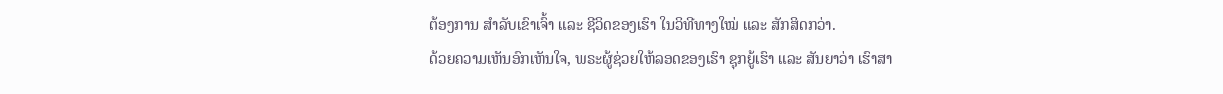ຕ້ອງການ ສຳລັບເຂົາເຈົ້າ ແລະ ຊີວິດຂອງເຮົາ ໃນວິທີທາງໃໝ່ ແລະ ສັກສິດກວ່າ.
ດ້ວຍຄວາມເຫັນອົກເຫັນໃຈ, ພຣະຜູ້ຊ່ວຍໃຫ້ລອດຂອງເຮົາ ຊຸກຍູ້ເຮົາ ແລະ ສັນຍາວ່າ ເຮົາສາ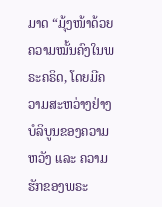ມາດ “ມຸ້ງໜ້າດ້ວຍຄວາມໝັ້ນຄົງໃນພຣະຄຣິດ, ໂດຍມີຄວາມສະຫວ່າງຢ່າງບໍລິບູນຂອງຄວາມຫວັງ ແລະ ຄວາມຮັກຂອງພຣະ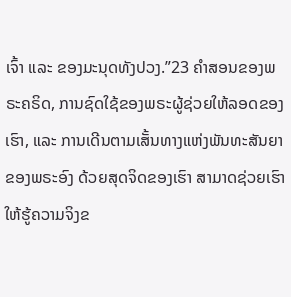ເຈົ້າ ແລະ ຂອງມະນຸດທັງປວງ.”23 ຄຳສອນຂອງພຣະຄຣິດ, ການຊົດໃຊ້ຂອງພຣະຜູ້ຊ່ວຍໃຫ້ລອດຂອງເຮົາ, ແລະ ການເດີນຕາມເສັ້ນທາງແຫ່ງພັນທະສັນຍາຂອງພຣະອົງ ດ້ວຍສຸດຈິດຂອງເຮົາ ສາມາດຊ່ວຍເຮົາໃຫ້ຮູ້ຄວາມຈິງຂ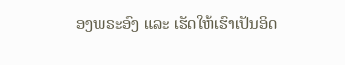ອງພຣະອົງ ແລະ ເຮັດໃຫ້ເຮົາເປັນອິດ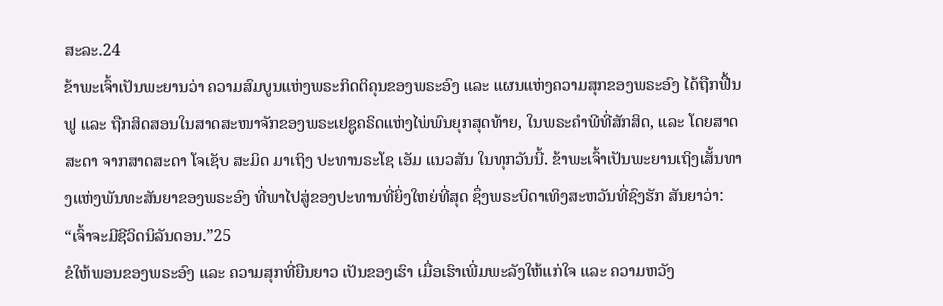ສະລະ.24
ຂ້າພະເຈົ້າເປັນພະຍານວ່າ ຄວາມສົມບູນແຫ່ງພຣະກິດຕິຄຸນຂອງພຣະອົງ ແລະ ແຜນແຫ່ງຄວາມສຸກຂອງພຣະອົງ ໄດ້ຖືກຟື້ນຟູ ແລະ ຖືກສິດສອນໃນສາດສະໜາຈັກຂອງພຣະເຢຊູຄຣິດແຫ່ງໄພ່ພົນຍຸກສຸດທ້າຍ, ໃນພຣະຄຳພີທີ່ສັກສິດ, ແລະ ໂດຍສາດສະດາ ຈາກສາດສະດາ ໂຈເຊັບ ສະມິດ ມາເຖິງ ປະທານຣະໂຊ ເອັມ ແນວສັນ ໃນທຸກວັນນີ້. ຂ້າພະເຈົ້າເປັນພະຍານເຖິງເສັ້ນທາງແຫ່ງພັນທະສັນຍາຂອງພຣະອົງ ທີ່ພາໄປສູ່ຂອງປະທານທີ່ຍິ່ງໃຫຍ່ທີ່ສຸດ ຊຶ່ງພຣະບິດາເທິງສະຫວັນທີ່ຊົງຮັກ ສັນຍາວ່າ: “ເຈົ້າຈະມີຊີວິດນິລັນດອນ.”25
ຂໍໃຫ້ພອນຂອງພຣະອົງ ແລະ ຄວາມສຸກທີ່ຍືນຍາວ ເປັນຂອງເຮົາ ເມື່ອເຮົາເພີ່ມພະລັງໃຫ້ແກ່ໃຈ ແລະ ຄວາມຫວັງ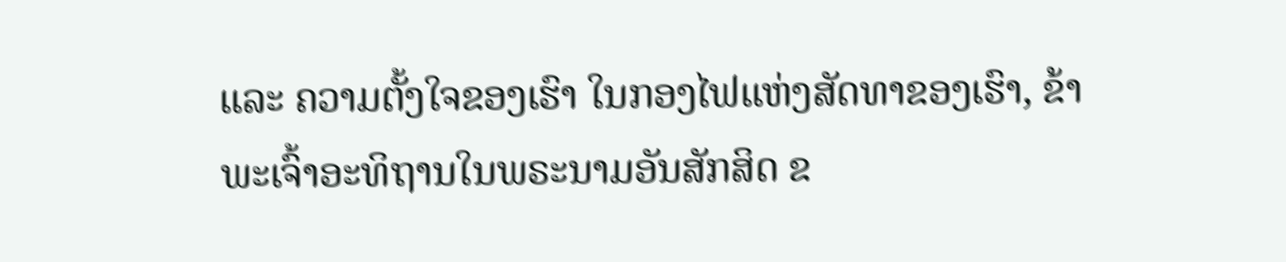ແລະ ຄວາມຕັ້ງໃຈຂອງເຮົາ ໃນກອງໄຟແຫ່ງສັດທາຂອງເຮົາ, ຂ້າພະເຈົ້າອະທິຖານໃນພຣະນາມອັນສັກສິດ ຂ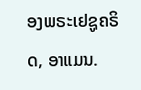ອງພຣະເຢຊູຄຣິດ, ອາແມນ.